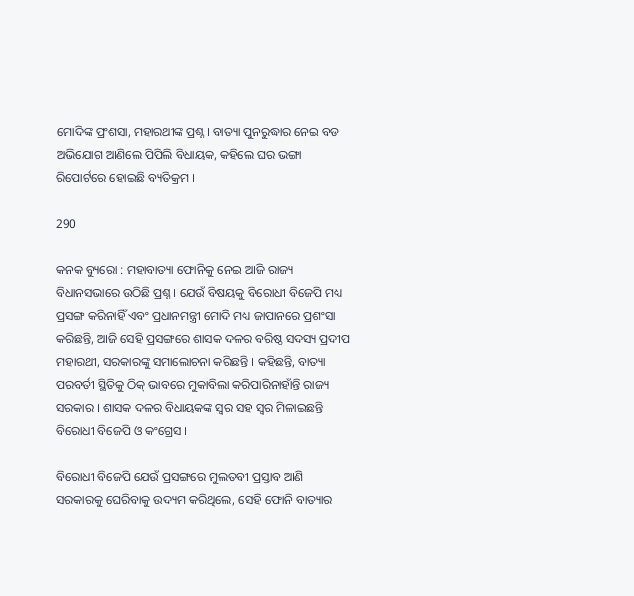ମୋଦିଙ୍କ ପ୍ରଂଶସା, ମହାରଥୀଙ୍କ ପ୍ରଶ୍ନ । ବାତ୍ୟା ପୁନରୁଦ୍ଧାର ନେଇ ବଡ ଅଭିଯୋଗ ଆଣିଲେ ପିପିଲି ବିଧାୟକ, କହିଲେ ଘର ଭଙ୍ଗା ରିପୋର୍ଟରେ ହୋଇଛି ବ୍ୟତିକ୍ରମ ।

290

କନକ ବ୍ୟୁରୋ : ମହାବାତ୍ୟା ଫୋନିକୁ ନେଇ ଆଜି ରାଜ୍ୟ ବିଧାନସଭାରେ ଉଠିଛି ପ୍ରଶ୍ନ । ଯେଉଁ ବିଷୟକୁ ବିରୋଧୀ ବିଜେପି ମଧ୍ୟ ପ୍ରସଙ୍ଗ କରିନାହିଁ ଏବଂ ପ୍ରଧାନମନ୍ତ୍ରୀ ମୋଦି ମଧ୍ୟ ଜାପାନରେ ପ୍ରଶଂସା କରିଛନ୍ତି, ଆଜି ସେହି ପ୍ରସଙ୍ଗରେ ଶାସକ ଦଳର ବରିଷ୍ଠ ସଦସ୍ୟ ପ୍ରଦୀପ ମହାରଥୀ, ସରକାରଙ୍କୁ ସମାଲୋଚନା କରିଛନ୍ତି । କହିଛନ୍ତି, ବାତ୍ୟା ପରବର୍ତୀ ସ୍ଥିତିକୁ ଠିକ୍ ଭାବରେ ମୁକାବିଲା କରିପାରିନାହାଁନ୍ତି ରାଜ୍ୟ ସରକାର । ଶାସକ ଦଳର ବିଧାୟକଙ୍କ ସ୍ୱର ସହ ସ୍ୱର ମିଳାଇଛନ୍ତି ବିରୋଧୀ ବିଜେପି ଓ କଂଗ୍ରେସ ।

ବିରୋଧୀ ବିଜେପି ଯେଉଁ ପ୍ରସଙ୍ଗରେ ମୁଲତବୀ ପ୍ରସ୍ତାବ ଆଣି ସରକାରକୁ ଘେରିବାକୁ ଉଦ୍ୟମ କରିଥିଲେ, ସେହି ଫୋନି ବାତ୍ୟାର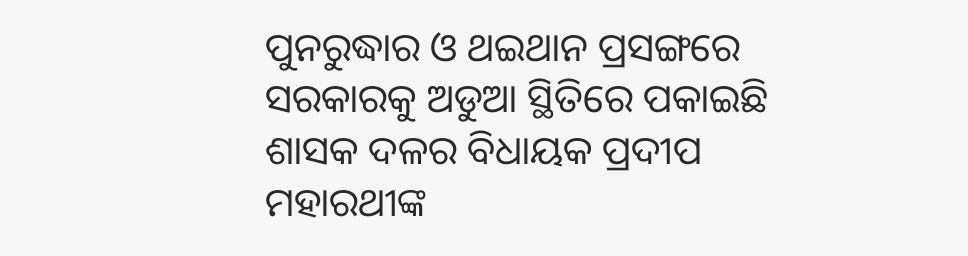ପୁନରୁଦ୍ଧାର ଓ ଥଇଥାନ ପ୍ରସଙ୍ଗରେ ସରକାରକୁ ଅଡୁଆ ସ୍ଥିତିରେ ପକାଇଛି ଶାସକ ଦଳର ବିଧାୟକ ପ୍ରଦୀପ ମହାରଥୀଙ୍କ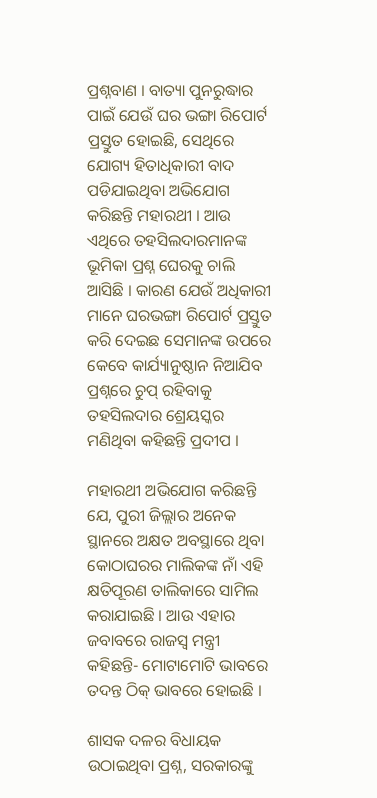ପ୍ରଶ୍ନବାଣ । ବାତ୍ୟା ପୁନରୁଦ୍ଧାର ପାଇଁ ଯେଉଁ ଘର ଭଙ୍ଗା ରିପୋର୍ଟ ପ୍ରସ୍ତୁତ ହୋଇଛି, ସେଥିରେ ଯୋଗ୍ୟ ହିତାଧିକାରୀ ବାଦ ପଡିଯାଇଥିବା ଅଭିଯୋଗ କରିଛନ୍ତି ମହାରଥୀ । ଆଉ ଏଥିରେ ତହସିଲଦାରମାନଙ୍କ ଭୂମିକା ପ୍ରଶ୍ନ ଘେରକୁ ଚାଲି ଆସିଛି । କାରଣ ଯେଉଁ ଅଧିକାରୀ ମାନେ ଘରଭଙ୍ଗା ରିପୋର୍ଟ ପ୍ରସ୍ତୁତ କରି ଦେଇଛ ସେମାନଙ୍କ ଉପରେ କେବେ କାର୍ଯ୍ୟାନୁଷ୍ଠାନ ନିଆଯିବ ପ୍ରଶ୍ନରେ ଚୁପ୍ ରହିବାକୁ ତହସିଲଦାର ଶ୍ରେୟସ୍କର ମଣିଥିବା କହିଛନ୍ତି ପ୍ରଦୀପ ।

ମହାରଥୀ ଅଭିଯୋଗ କରିଛନ୍ତି ଯେ, ପୁରୀ ଜିଲ୍ଲାର ଅନେକ ସ୍ଥାନରେ ଅକ୍ଷତ ଅବସ୍ଥାରେ ଥିବା କୋଠାଘରର ମାଲିକଙ୍କ ନାଁ ଏହି କ୍ଷତିପୂରଣ ତାଲିକାରେ ସାମିଲ କରାଯାଇଛି । ଆଉ ଏହାର ଜବାବରେ ରାଜସ୍ୱ ମନ୍ତ୍ରୀ କହିଛନ୍ତି- ମୋଟାମୋଟି ଭାବରେ ତଦନ୍ତ ଠିକ୍ ଭାବରେ ହୋଇଛି ।

ଶାସକ ଦଳର ବିଧାୟକ ଉଠାଇଥିବା ପ୍ରଶ୍ନ, ସରକାରଙ୍କୁ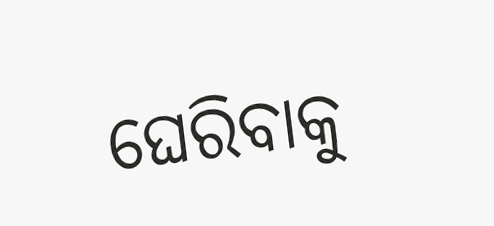ଘେରିବାକୁ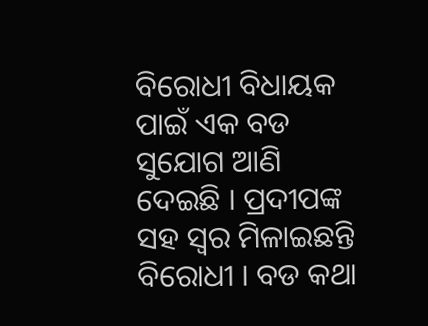ବିରୋଧୀ ବିଧାୟକ ପାଇଁ ଏକ ବଡ ସୁଯୋଗ ଆଣି ଦେଇଛି । ପ୍ରଦୀପଙ୍କ ସହ ସ୍ୱର ମିଳାଇଛନ୍ତି ବିରୋଧୀ । ବଡ କଥା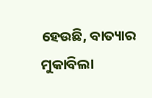ହେଉଛି, ବାତ୍ୟାର ମୁକାବିଲା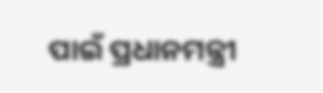ପାଇଁ ପ୍ରଧାନମନ୍ତ୍ରୀ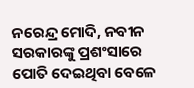ନରେନ୍ଦ୍ର ମୋଦି, ନବୀନ ସରକାରଙ୍କୁ ପ୍ରଶଂସାରେ ପୋତି ଦେଇଥିବା ବେଳେ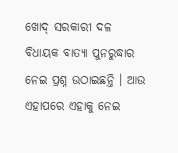ଖୋଦ୍ ସରକାରୀ ଦଳ ବିଧାୟକ ବାତ୍ୟା ପୁନରୁଦ୍ଧାର ନେଇ ପ୍ରଶ୍ନ ଉଠାଇଛନ୍ତି । ଆଉ ଏହାପରେ ଏହାକୁ ନେଇ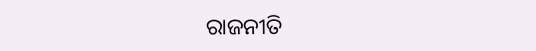ରାଜନୀତି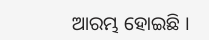ଆରମ୍ଭ ହୋଇଛି ।